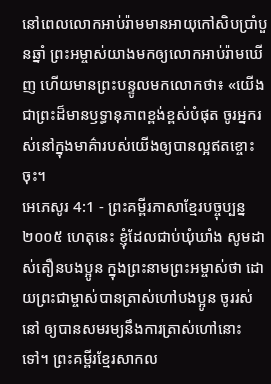នៅពេលលោកអាប់រ៉ាមមានអាយុកៅសិបប្រាំបួនឆ្នាំ ព្រះអម្ចាស់យាងមកឲ្យលោកអាប់រ៉ាមឃើញ ហើយមានព្រះបន្ទូលមកលោកថា៖ «យើងជាព្រះដ៏មានឫទ្ធានុភាពខ្ពង់ខ្ពស់បំផុត ចូរអ្នករស់នៅក្នុងមាគ៌ារបស់យើងឲ្យបានល្អឥតខ្ចោះចុះ។
អេភេសូរ 4:1 - ព្រះគម្ពីរភាសាខ្មែរបច្ចុប្បន្ន ២០០៥ ហេតុនេះ ខ្ញុំដែលជាប់ឃុំឃាំង សូមដាស់តឿនបងប្អូន ក្នុងព្រះនាមព្រះអម្ចាស់ថា ដោយព្រះជាម្ចាស់បានត្រាស់ហៅបងប្អូន ចូររស់នៅ ឲ្យបានសមរម្យនឹងការត្រាស់ហៅនោះទៅ។ ព្រះគម្ពីរខ្មែរសាកល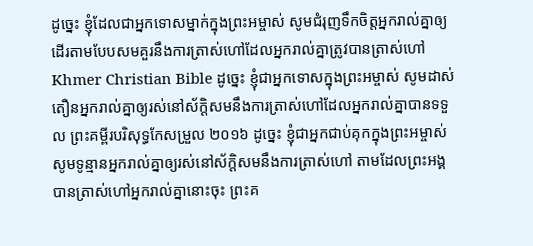ដូច្នេះ ខ្ញុំដែលជាអ្នកទោសម្នាក់ក្នុងព្រះអម្ចាស់ សូមជំរុញទឹកចិត្តអ្នករាល់គ្នាឲ្យដើរតាមបែបសមគួរនឹងការត្រាស់ហៅដែលអ្នករាល់គ្នាត្រូវបានត្រាស់ហៅ Khmer Christian Bible ដូច្នេះ ខ្ញុំជាអ្នកទោសក្នុងព្រះអម្ចាស់ សូមដាស់តឿនអ្នករាល់គ្នាឲ្យរស់នៅស័ក្តិសមនឹងការត្រាស់ហៅដែលអ្នករាល់គ្នាបានទទួល ព្រះគម្ពីរបរិសុទ្ធកែសម្រួល ២០១៦ ដូច្នេះ ខ្ញុំជាអ្នកជាប់គុកក្នុងព្រះអម្ចាស់ សូមទូន្មានអ្នករាល់គ្នាឲ្យរស់នៅស័ក្ដិសមនឹងការត្រាស់ហៅ តាមដែលព្រះអង្គបានត្រាស់ហៅអ្នករាល់គ្នានោះចុះ ព្រះគ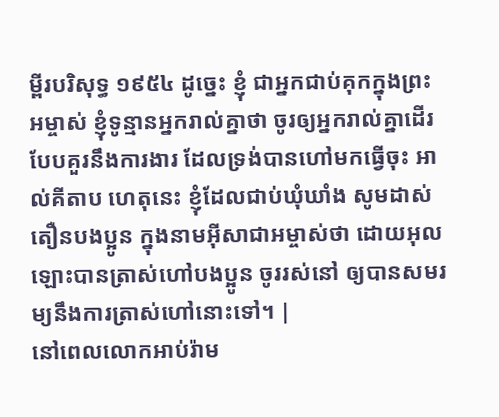ម្ពីរបរិសុទ្ធ ១៩៥៤ ដូច្នេះ ខ្ញុំ ជាអ្នកជាប់គុកក្នុងព្រះអម្ចាស់ ខ្ញុំទូន្មានអ្នករាល់គ្នាថា ចូរឲ្យអ្នករាល់គ្នាដើរបែបគួរនឹងការងារ ដែលទ្រង់បានហៅមកធ្វើចុះ អាល់គីតាប ហេតុនេះ ខ្ញុំដែលជាប់ឃុំឃាំង សូមដាស់តឿនបងប្អូន ក្នុងនាមអ៊ីសាជាអម្ចាស់ថា ដោយអុលឡោះបានត្រាស់ហៅបងប្អូន ចូររស់នៅ ឲ្យបានសមរម្យនឹងការត្រាស់ហៅនោះទៅ។ |
នៅពេលលោកអាប់រ៉ាម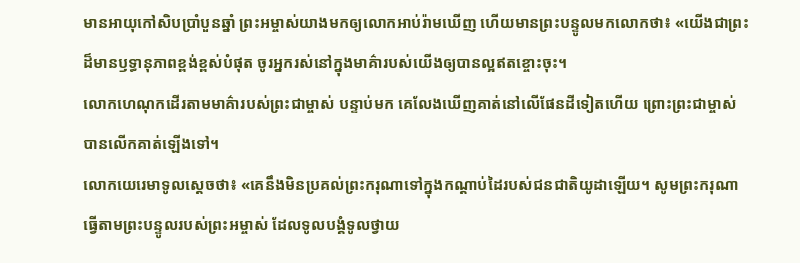មានអាយុកៅសិបប្រាំបួនឆ្នាំ ព្រះអម្ចាស់យាងមកឲ្យលោកអាប់រ៉ាមឃើញ ហើយមានព្រះបន្ទូលមកលោកថា៖ «យើងជាព្រះដ៏មានឫទ្ធានុភាពខ្ពង់ខ្ពស់បំផុត ចូរអ្នករស់នៅក្នុងមាគ៌ារបស់យើងឲ្យបានល្អឥតខ្ចោះចុះ។
លោកហេណុកដើរតាមមាគ៌ារបស់ព្រះជាម្ចាស់ បន្ទាប់មក គេលែងឃើញគាត់នៅលើផែនដីទៀតហើយ ព្រោះព្រះជាម្ចាស់បានលើកគាត់ឡើងទៅ។
លោកយេរេមាទូលស្ដេចថា៖ «គេនឹងមិនប្រគល់ព្រះករុណាទៅក្នុងកណ្ដាប់ដៃរបស់ជនជាតិយូដាឡើយ។ សូមព្រះករុណាធ្វើតាមព្រះបន្ទូលរបស់ព្រះអម្ចាស់ ដែលទូលបង្គំទូលថ្វាយ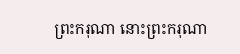ព្រះករុណា នោះព្រះករុណា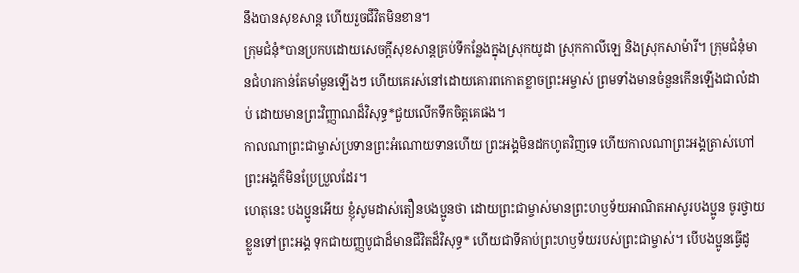នឹងបានសុខសាន្ត ហើយរួចជីវិតមិនខាន។
ក្រុមជំនុំ*បានប្រកបដោយសេចក្ដីសុខសាន្តគ្រប់ទីកន្លែងក្នុងស្រុកយូដា ស្រុកកាលីឡេ និងស្រុកសាម៉ារី។ ក្រុមជំនុំមានជំហរកាន់តែមាំមួនឡើងៗ ហើយគេរស់នៅដោយគោរពកោតខ្លាចព្រះអម្ចាស់ ព្រមទាំងមានចំនួនកើនឡើងជាលំដាប់ ដោយមានព្រះវិញ្ញាណដ៏វិសុទ្ធ*ជួយលើកទឹកចិត្តគេផង។
កាលណាព្រះជាម្ចាស់ប្រទានព្រះអំណោយទានហើយ ព្រះអង្គមិនដកហូតវិញទេ ហើយកាលណាព្រះអង្គត្រាស់ហៅ ព្រះអង្គក៏មិនប្រែប្រួលដែរ។
ហេតុនេះ បងប្អូនអើយ ខ្ញុំសូមដាស់តឿនបងប្អូនថា ដោយព្រះជាម្ចាស់មានព្រះហឫទ័យអាណិតអាសូរបងប្អូន ចូរថ្វាយខ្លួនទៅព្រះអង្គ ទុកជាយញ្ញបូជាដ៏មានជីវិតដ៏វិសុទ្ធ* ហើយជាទីគាប់ព្រះហឫទ័យរបស់ព្រះជាម្ចាស់។ បើបងប្អូនធ្វើដូ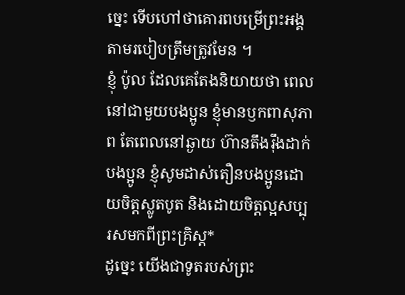ច្នេះ ទើបហៅថាគោរពបម្រើព្រះអង្គតាមរបៀបត្រឹមត្រូវមែន ។
ខ្ញុំ ប៉ូល ដែលគេតែងនិយាយថា ពេលនៅជាមួយបងប្អូន ខ្ញុំមានឫកពាសុភាព តែពេលនៅឆ្ងាយ ហ៊ានតឹងរ៉ឹងដាក់បងប្អូន ខ្ញុំសូមដាស់តឿនបងប្អូនដោយចិត្តស្លូតបូត និងដោយចិត្តល្អសប្បុរសមកពីព្រះគ្រិស្ត*
ដូច្នេះ យើងជាទូតរបស់ព្រះ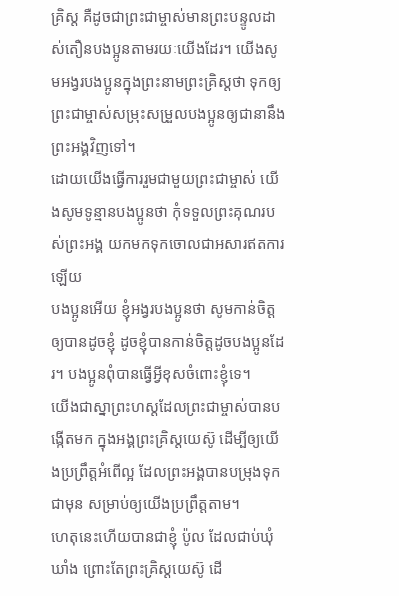គ្រិស្ត គឺដូចជាព្រះជាម្ចាស់មានព្រះបន្ទូលដាស់តឿនបងប្អូនតាមរយៈយើងដែរ។ យើងសូមអង្វរបងប្អូនក្នុងព្រះនាមព្រះគ្រិស្តថា ទុកឲ្យព្រះជាម្ចាស់សម្រុះសម្រួលបងប្អូនឲ្យជានានឹងព្រះអង្គវិញទៅ។
ដោយយើងធ្វើការរួមជាមួយព្រះជាម្ចាស់ យើងសូមទូន្មានបងប្អូនថា កុំទទួលព្រះគុណរបស់ព្រះអង្គ យកមកទុកចោលជាអសារឥតការឡើយ
បងប្អូនអើយ ខ្ញុំអង្វរបងប្អូនថា សូមកាន់ចិត្តឲ្យបានដូចខ្ញុំ ដូចខ្ញុំបានកាន់ចិត្តដូចបងប្អូនដែរ។ បងប្អូនពុំបានធ្វើអ្វីខុសចំពោះខ្ញុំទេ។
យើងជាស្នាព្រះហស្ដដែលព្រះជាម្ចាស់បានបង្កើតមក ក្នុងអង្គព្រះគ្រិស្តយេស៊ូ ដើម្បីឲ្យយើងប្រព្រឹត្តអំពើល្អ ដែលព្រះអង្គបានបម្រុងទុកជាមុន សម្រាប់ឲ្យយើងប្រព្រឹត្តតាម។
ហេតុនេះហើយបានជាខ្ញុំ ប៉ូល ដែលជាប់ឃុំឃាំង ព្រោះតែព្រះគ្រិស្តយេស៊ូ ដើ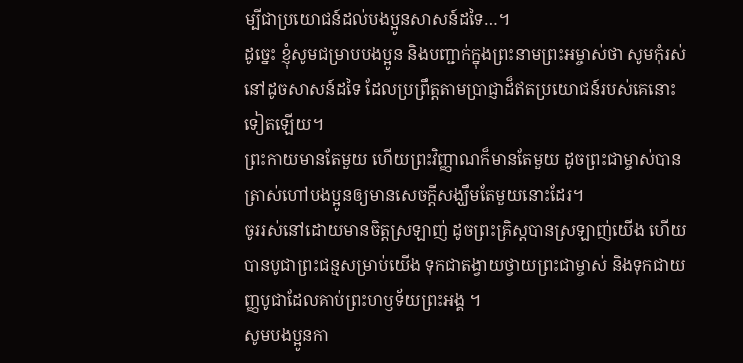ម្បីជាប្រយោជន៍ដល់បងប្អូនសាសន៍ដទៃ…។
ដូច្នេះ ខ្ញុំសូមជម្រាបបងប្អូន និងបញ្ជាក់ក្នុងព្រះនាមព្រះអម្ចាស់ថា សូមកុំរស់នៅដូចសាសន៍ដទៃ ដែលប្រព្រឹត្តតាមប្រាជ្ញាដ៏ឥតប្រយោជន៍របស់គេនោះទៀតឡើយ។
ព្រះកាយមានតែមួយ ហើយព្រះវិញ្ញាណក៏មានតែមួយ ដូចព្រះជាម្ចាស់បានត្រាស់ហៅបងប្អូនឲ្យមានសេចក្ដីសង្ឃឹមតែមួយនោះដែរ។
ចូររស់នៅដោយមានចិត្តស្រឡាញ់ ដូចព្រះគ្រិស្តបានស្រឡាញ់យើង ហើយបានបូជាព្រះជន្មសម្រាប់យើង ទុកជាតង្វាយថ្វាយព្រះជាម្ចាស់ និងទុកជាយញ្ញបូជាដែលគាប់ព្រះហឫទ័យព្រះអង្គ ។
សូមបងប្អូនកា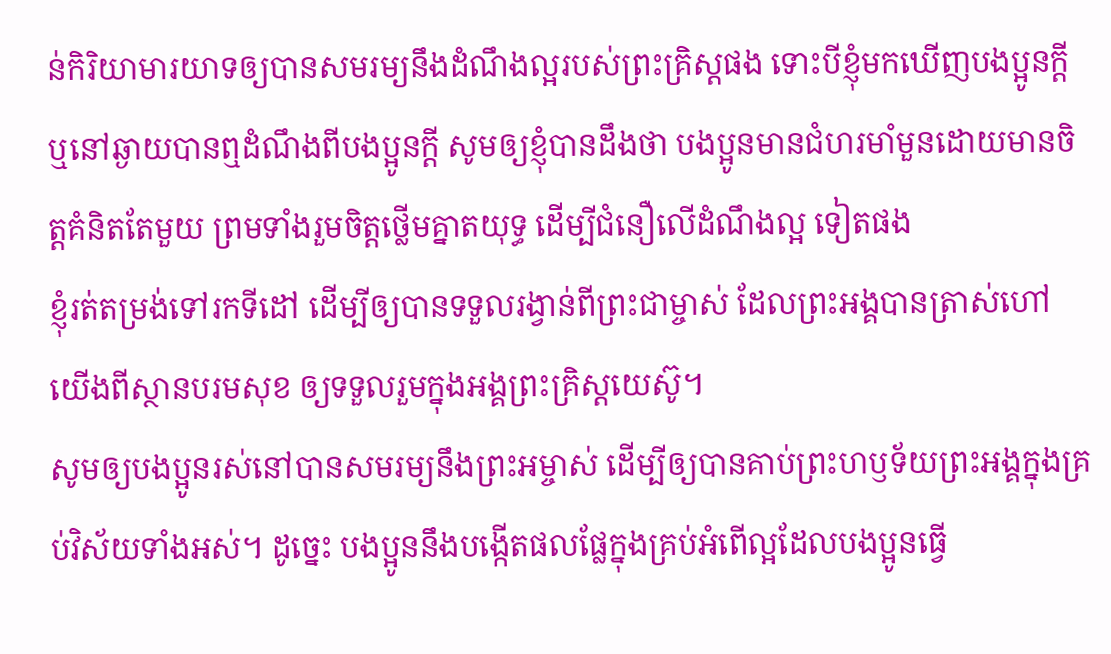ន់កិរិយាមារយាទឲ្យបានសមរម្យនឹងដំណឹងល្អរបស់ព្រះគ្រិស្តផង ទោះបីខ្ញុំមកឃើញបងប្អូនក្ដី ឬនៅឆ្ងាយបានឮដំណឹងពីបងប្អូនក្ដី សូមឲ្យខ្ញុំបានដឹងថា បងប្អូនមានជំហរមាំមួនដោយមានចិត្តគំនិតតែមួយ ព្រមទាំងរួមចិត្តថ្លើមគ្នាតយុទ្ធ ដើម្បីជំនឿលើដំណឹងល្អ ទៀតផង
ខ្ញុំរត់តម្រង់ទៅរកទីដៅ ដើម្បីឲ្យបានទទួលរង្វាន់ពីព្រះជាម្ចាស់ ដែលព្រះអង្គបានត្រាស់ហៅយើងពីស្ថានបរមសុខ ឲ្យទទួលរួមក្នុងអង្គព្រះគ្រិស្តយេស៊ូ។
សូមឲ្យបងប្អូនរស់នៅបានសមរម្យនឹងព្រះអម្ចាស់ ដើម្បីឲ្យបានគាប់ព្រះហឫទ័យព្រះអង្គក្នុងគ្រប់វិស័យទាំងអស់។ ដូច្នេះ បងប្អូននឹងបង្កើតផលផ្លែក្នុងគ្រប់អំពើល្អដែលបងប្អូនធ្វើ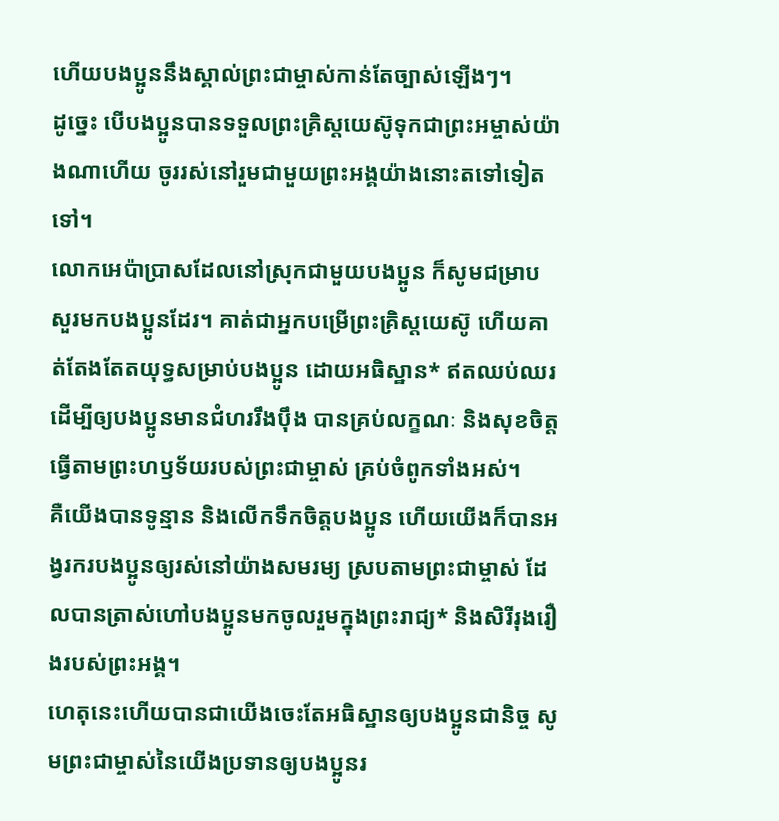ហើយបងប្អូននឹងស្គាល់ព្រះជាម្ចាស់កាន់តែច្បាស់ឡើងៗ។
ដូច្នេះ បើបងប្អូនបានទទួលព្រះគ្រិស្តយេស៊ូទុកជាព្រះអម្ចាស់យ៉ាងណាហើយ ចូររស់នៅរួមជាមួយព្រះអង្គយ៉ាងនោះតទៅទៀតទៅ។
លោកអេប៉ាប្រាសដែលនៅស្រុកជាមួយបងប្អូន ក៏សូមជម្រាបសួរមកបងប្អូនដែរ។ គាត់ជាអ្នកបម្រើព្រះគ្រិស្តយេស៊ូ ហើយគាត់តែងតែតយុទ្ធសម្រាប់បងប្អូន ដោយអធិស្ឋាន* ឥតឈប់ឈរ ដើម្បីឲ្យបងប្អូនមានជំហររឹងប៉ឹង បានគ្រប់លក្ខណៈ និងសុខចិត្តធ្វើតាមព្រះហឫទ័យរបស់ព្រះជាម្ចាស់ គ្រប់ចំពូកទាំងអស់។
គឺយើងបានទូន្មាន និងលើកទឹកចិត្តបងប្អូន ហើយយើងក៏បានអង្វរករបងប្អូនឲ្យរស់នៅយ៉ាងសមរម្យ ស្របតាមព្រះជាម្ចាស់ ដែលបានត្រាស់ហៅបងប្អូនមកចូលរួមក្នុងព្រះរាជ្យ* និងសិរីរុងរឿងរបស់ព្រះអង្គ។
ហេតុនេះហើយបានជាយើងចេះតែអធិស្ឋានឲ្យបងប្អូនជានិច្ច សូមព្រះជាម្ចាស់នៃយើងប្រទានឲ្យបងប្អូនរ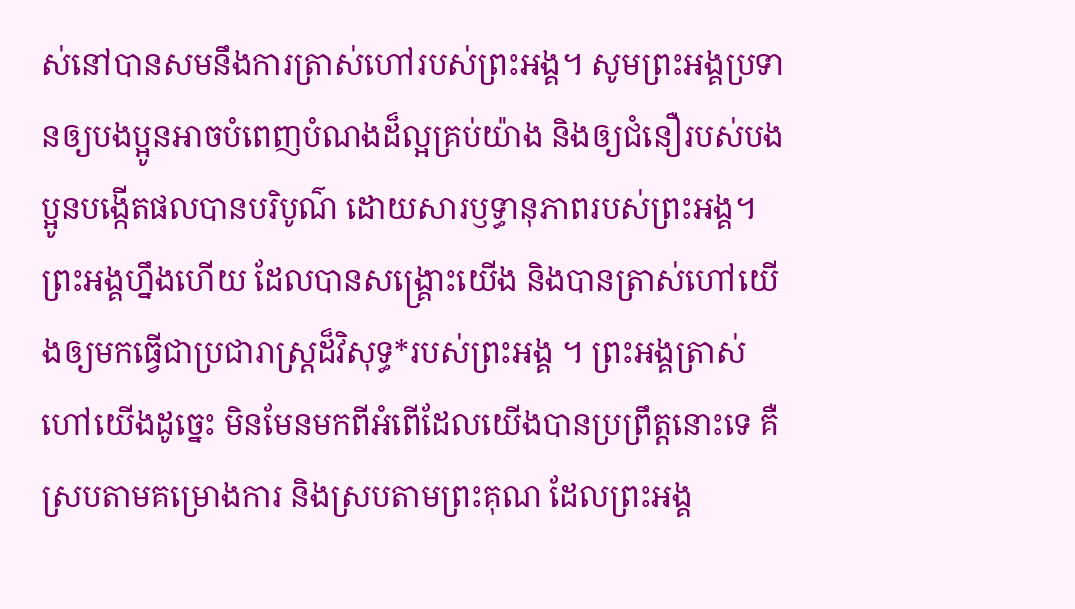ស់នៅបានសមនឹងការត្រាស់ហៅរបស់ព្រះអង្គ។ សូមព្រះអង្គប្រទានឲ្យបងប្អូនអាចបំពេញបំណងដ៏ល្អគ្រប់យ៉ាង និងឲ្យជំនឿរបស់បងប្អូនបង្កើតផលបានបរិបូណ៌ ដោយសារឫទ្ធានុភាពរបស់ព្រះអង្គ។
ព្រះអង្គហ្នឹងហើយ ដែលបានសង្គ្រោះយើង និងបានត្រាស់ហៅយើងឲ្យមកធ្វើជាប្រជារាស្ត្រដ៏វិសុទ្ធ*របស់ព្រះអង្គ ។ ព្រះអង្គត្រាស់ហៅយើងដូច្នេះ មិនមែនមកពីអំពើដែលយើងបានប្រព្រឹត្តនោះទេ គឺស្របតាមគម្រោងការ និងស្របតាមព្រះគុណ ដែលព្រះអង្គ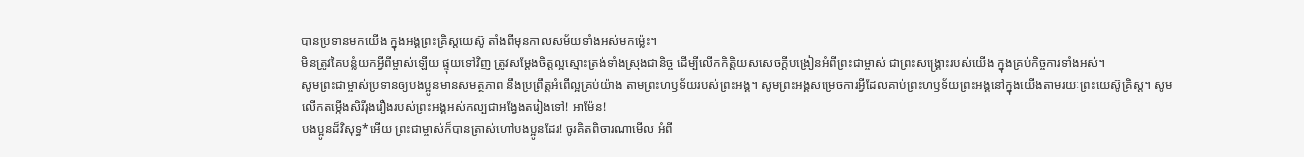បានប្រទានមកយើង ក្នុងអង្គព្រះគ្រិស្តយេស៊ូ តាំងពីមុនកាលសម័យទាំងអស់មកម៉្លេះ។
មិនត្រូវគៃបន្លំយកអ្វីពីម្ចាស់ឡើយ ផ្ទុយទៅវិញ ត្រូវសម្តែងចិត្តល្អស្មោះត្រង់ទាំងស្រុងជានិច្ច ដើម្បីលើកកិត្តិយសសេចក្ដីបង្រៀនអំពីព្រះជាម្ចាស់ ជាព្រះសង្គ្រោះរបស់យើង ក្នុងគ្រប់កិច្ចការទាំងអស់។
សូមព្រះជាម្ចាស់ប្រទានឲ្យបងប្អូនមានសមត្ថភាព នឹងប្រព្រឹត្តអំពើល្អគ្រប់យ៉ាង តាមព្រះហឫទ័យរបស់ព្រះអង្គ។ សូមព្រះអង្គសម្រេចការអ្វីដែលគាប់ព្រះហឫទ័យព្រះអង្គនៅក្នុងយើងតាមរយៈព្រះយេស៊ូគ្រិស្ត។ សូមលើកតម្កើងសិរីរុងរឿងរបស់ព្រះអង្គអស់កល្បជាអង្វែងតរៀងទៅ! អាម៉ែន!
បងប្អូនដ៏វិសុទ្ធ*អើយ ព្រះជាម្ចាស់ក៏បានត្រាស់ហៅបងប្អូនដែរ! ចូរគិតពិចារណាមើល អំពី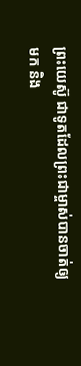ព្រះយេស៊ូ ជាទូតដែលព្រះជាម្ចាស់បានចាត់ឲ្យមក និង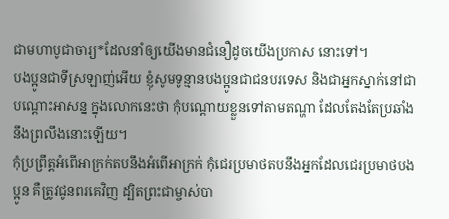ជាមហាបូជាចារ្យ*ដែលនាំឲ្យយើងមានជំនឿដូចយើងប្រកាស នោះទៅ។
បងប្អូនជាទីស្រឡាញ់អើយ ខ្ញុំសូមទូន្មានបងប្អូនជាជនបរទេស និងជាអ្នកស្នាក់នៅជាបណ្ដោះអាសន្ន ក្នុងលោកនេះថា កុំបណ្ដោយខ្លួនទៅតាមតណ្ហា ដែលតែងតែប្រឆាំងនឹងព្រលឹងនោះឡើយ។
កុំប្រព្រឹត្តអំពើអាក្រក់តបនឹងអំពើអាក្រក់ កុំជេរប្រមាថតបនឹងអ្នកដែលជេរប្រមាថបងប្អូន គឺត្រូវជូនពរគេវិញ ដ្បិតព្រះជាម្ចាស់បា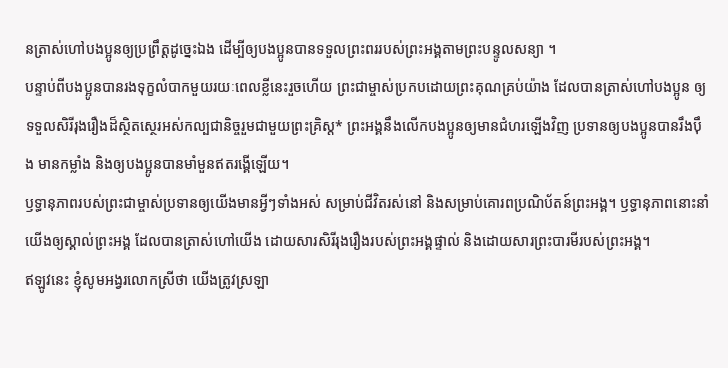នត្រាស់ហៅបងប្អូនឲ្យប្រព្រឹត្តដូច្នេះឯង ដើម្បីឲ្យបងប្អូនបានទទួលព្រះពររបស់ព្រះអង្គតាមព្រះបន្ទូលសន្យា ។
បន្ទាប់ពីបងប្អូនបានរងទុក្ខលំបាកមួយរយៈពេលខ្លីនេះរួចហើយ ព្រះជាម្ចាស់ប្រកបដោយព្រះគុណគ្រប់យ៉ាង ដែលបានត្រាស់ហៅបងប្អូន ឲ្យទទួលសិរីរុងរឿងដ៏ស្ថិតស្ថេរអស់កល្បជានិច្ចរួមជាមួយព្រះគ្រិស្ត* ព្រះអង្គនឹងលើកបងប្អូនឲ្យមានជំហរឡើងវិញ ប្រទានឲ្យបងប្អូនបានរឹងប៉ឹង មានកម្លាំង និងឲ្យបងប្អូនបានមាំមួនឥតរង្គើឡើយ។
ឫទ្ធានុភាពរបស់ព្រះជាម្ចាស់ប្រទានឲ្យយើងមានអ្វីៗទាំងអស់ សម្រាប់ជីវិតរស់នៅ និងសម្រាប់គោរពប្រណិប័តន៍ព្រះអង្គ។ ឫទ្ធានុភាពនោះនាំយើងឲ្យស្គាល់ព្រះអង្គ ដែលបានត្រាស់ហៅយើង ដោយសារសិរីរុងរឿងរបស់ព្រះអង្គផ្ទាល់ និងដោយសារព្រះបារមីរបស់ព្រះអង្គ។
ឥឡូវនេះ ខ្ញុំសូមអង្វរលោកស្រីថា យើងត្រូវស្រឡា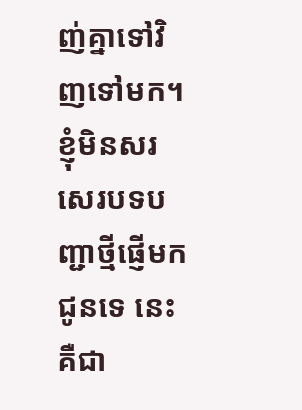ញ់គ្នាទៅវិញទៅមក។ ខ្ញុំមិនសរសេរបទបញ្ជាថ្មីផ្ញើមកជូនទេ នេះគឺជា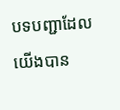បទបញ្ជាដែលយើងបាន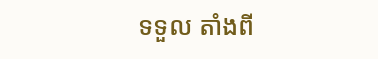ទទួល តាំងពី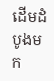ដើមដំបូងមក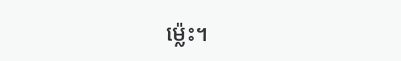ម៉្លេះ។